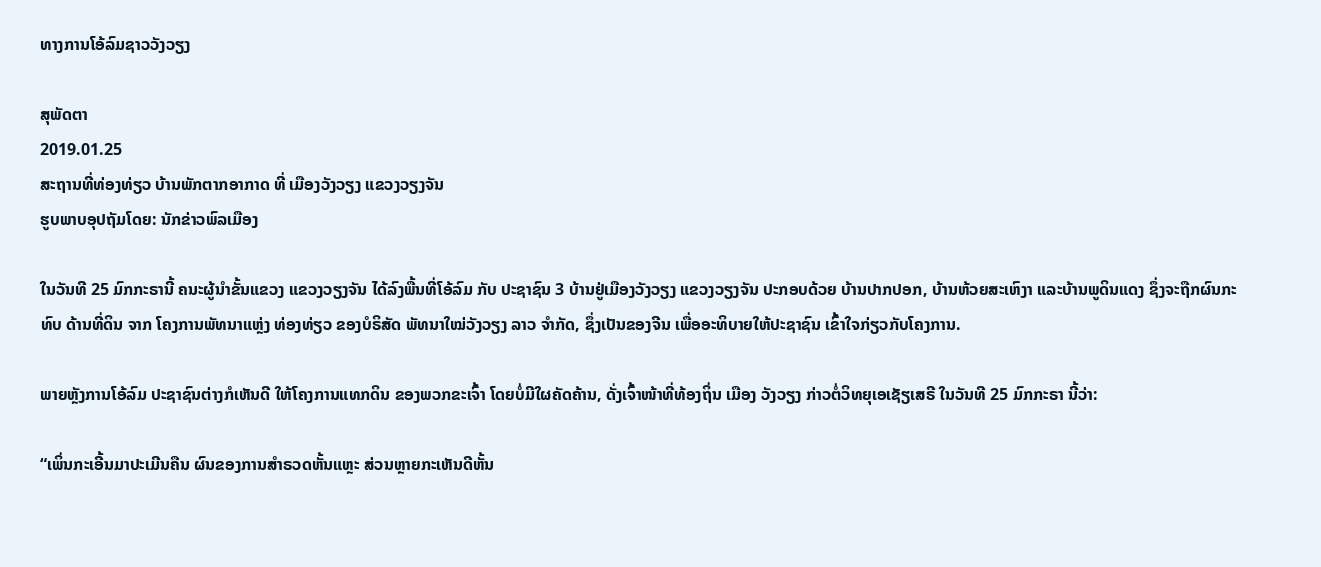ທາງການໂອ້ລົມຊາວວັງວຽງ

ສຸພັດຕາ
2019.01.25
ສະຖານທີ່ທ່ອງທ່ຽວ ບ້ານພັກຕາກອາກາດ ທີ່ ເມືອງວັງວຽງ ແຂວງວຽງຈັນ
ຮູບພາບອຸປຖັມໂດຍ: ນັກຂ່າວພົລເມືອງ

ໃນວັນທີ 25 ມົກກະຣານີ້ ຄນະຜູ້ນໍາຂັ້ນແຂວງ ແຂວງວຽງຈັນ ໄດ້ລົງພື້ນທີ່ໂອ້ລົມ ກັບ ປະຊາຊົນ 3 ບ້ານຢູ່ເມືອງວັງວຽງ ແຂວງວຽງຈັນ ປະກອບດ້ວຍ ບ້ານປາກປອກ, ບ້ານຫ້ວຍສະເຫົງາ ແລະບ້ານພູດິນແດງ ຊຶ່ງຈະຖືກຜົນກະທົບ ດ້ານທີ່ດິນ ຈາກ ໂຄງການພັທນາແຫຼ່ງ ທ່ອງທ່ຽວ ຂອງບໍຣິສັດ ພັທນາໃໝ່ວັງວຽງ ລາວ ຈຳກັດ, ຊຶ່ງເປັນຂອງຈີນ ເພື່ອອະທິບາຍໃຫ້ປະຊາຊົນ ເຂົ້າໃຈກ່ຽວກັບໂຄງການ.

ພາຍຫຼັງການໂອ້ລົມ ປະຊາຊົນຕ່າງກໍເຫັນດີ ໃຫ້ໂຄງການແທກດິນ ຂອງພວກຂະເຈົ້າ ໂດຍບໍ່ມີໃຜຄັດຄ້ານ, ດັ່ງເຈົ້າໜ້າທີ່ທ້ອງຖິ່ນ ເມືອງ ວັງວຽງ ກ່າວຕໍ່ວິທຍຸເອເຊັຽເສຣີ ໃນວັນທີ 25 ມົກກະຣາ ນີ້ວ່າ:

“ເພິ່ນກະເອີ້ນມາປະເມີນຄືນ ຜົນຂອງການສຳຣວດຫັ້ນແຫຼະ ສ່ວນຫຼາຍກະເຫັນດີຫັ້ນ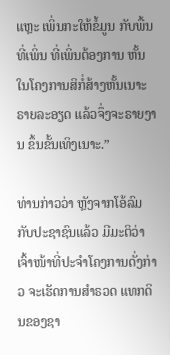ແຫຼະ ເພິ່ນກະໃຫ້ຂໍ້ມູນ ກັບພື້ນທີ່ເພິ່ນ ທີ່ເພິ່ນຕ້ອງການ ຫັ້ນ ໃນໂຄງການສິກໍ່ສ້າງຫັ້ນເນາະ ຣາຍລະອຽດ ແລ້ວຈຶ່ງຈະຣາຍງານ ຂຶ້ນຂັ້ນເທິງເນາະ.”

ທ່ານກ່າວວ່າ ຫຼັງຈາກໂອ້ລົມກັບປະຊາຊົນແລ້ວ ມີມະຕິວ່າ ເຈົ້າໜ້າທີ່ປະຈຳໂຄງການດັ່ງກ່າວ ຈະເຮັດການສຳຣວດ ແທກດິນຂອງຊາ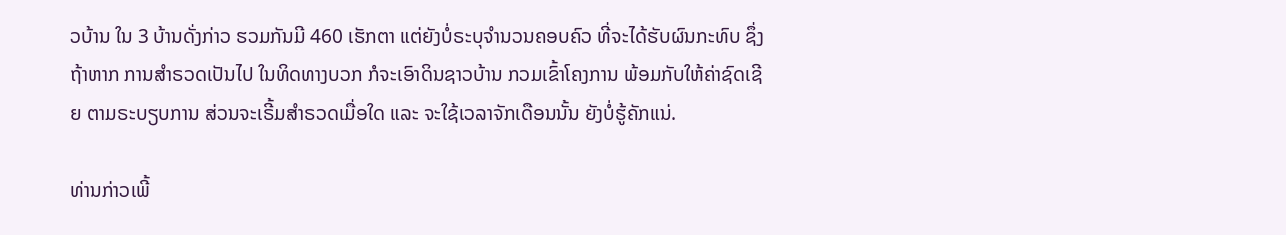ວບ້ານ ໃນ 3 ບ້ານດັ່ງກ່າວ ຮວມກັນມີ 460 ເຮັກຕາ ແຕ່ຍັງບໍ່ຣະບຸຈຳນວນຄອບຄົວ ທີ່ຈະໄດ້ຮັບຜົນກະທົບ ຊຶ່ງຖ້າຫາກ ການສຳຣວດເປັນໄປ ໃນທິດທາງບວກ ກໍຈະເອົາດິນຊາວບ້ານ ກວມເຂົ້າໂຄງການ ພ້ອມກັບໃຫ້ຄ່າຊົດເຊີຍ ຕາມຣະບຽບການ ສ່ວນຈະເຣີ້ມສຳຣວດເມື່ອໃດ ແລະ ຈະໃຊ້ເວລາຈັກເດືອນນັ້ນ ຍັງບໍ່ຮູ້ຄັກແນ່.

ທ່ານກ່າວເພີ້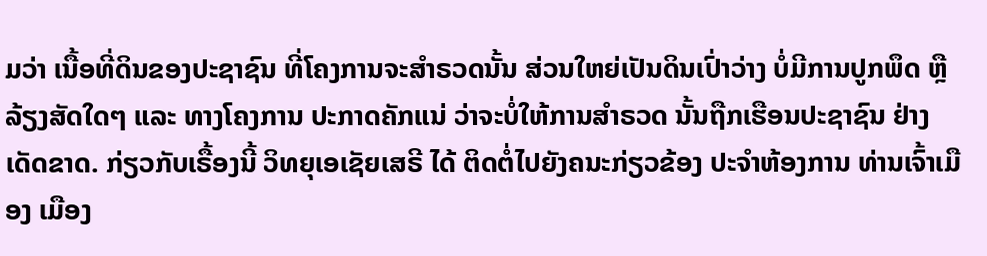ມວ່າ ເນື້ອທີ່ດິນຂອງປະຊາຊົນ ທີ່ໂຄງການຈະສຳຣວດນັ້ນ ສ່ວນໃຫຍ່ເປັນດິນເປົ່າວ່າງ ບໍ່ມີການປູກພຶດ ຫຼືລ້ຽງສັດໃດໆ ແລະ ທາງໂຄງການ ປະກາດຄັກແນ່ ວ່າຈະບໍ່ໃຫ້ການສຳຣວດ ນັ້ນຖືກເຮືອນປະຊາຊົນ ຢ່າງເດັດຂາດ. ກ່ຽວກັບເຣື້ອງນີ້ ວິທຍຸເອເຊັຍເສຣີ ໄດ້ ຕິດຕໍ່ໄປຍັງຄນະກ່ຽວຂ້ອງ ປະຈໍາຫ້ອງການ ທ່ານເຈົ້າເມືອງ ເມືອງ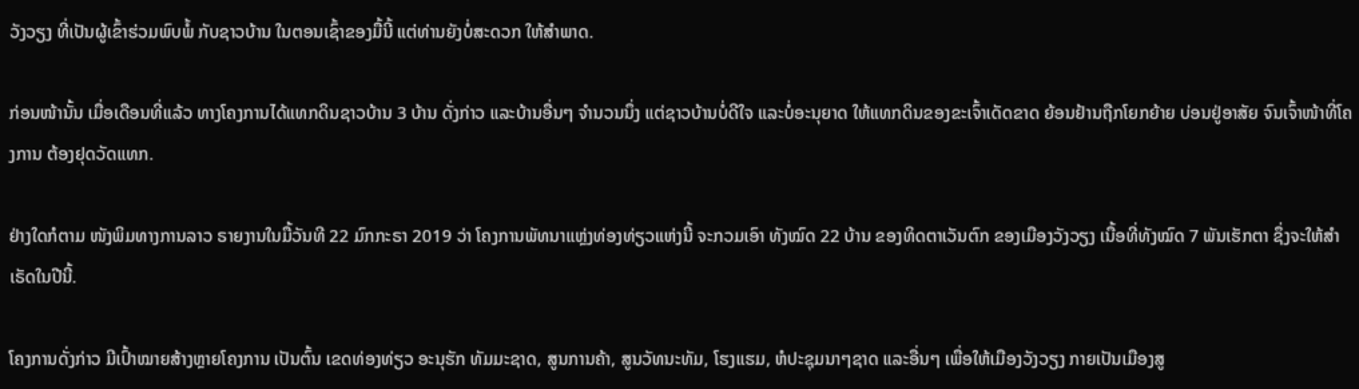ວັງວຽງ ທີ່ເປັນຜູ້ເຂົ້າຮ່ວມພົບພໍ້ ກັບຊາວບ້ານ ໃນຕອນເຊົ້າຂອງມື້ນີ້ ແຕ່ທ່ານຍັງບໍ່ສະດວກ ໃຫ້ສຳພາດ.

ກ່ອນໜ້ານັ້ນ ເມື່ອເດືອນທີ່ແລ້ວ ທາງໂຄງການໄດ້ແທກດິນຊາວບ້ານ 3 ບ້ານ ດັ່ງກ່າວ ແລະບ້ານອື່ນໆ ຈຳນວນນຶ່ງ ແຕ່ຊາວບ້ານບໍ່ດີໃຈ ແລະບໍ່ອະນຸຍາດ ໃຫ້ແທກດິນຂອງຂະເຈົ້າເດັດຂາດ ຍ້ອນຢ້ານຖືກໂຍກຍ້າຍ ບ່ອນຢູ່ອາສັຍ ຈົນເຈົ້າໜ້າທີ່ໂຄງການ ຕ້ອງຢຸດວັດແທກ.

ຢ່າງໃດກໍຕາມ ໜັງພິມທາງການລາວ ຣາຍງານໃນມື້ວັນທີ 22 ມົກກະຣາ 2019 ວ່າ ໂຄງການພັທນາແຫຼ່ງທ່ອງທ່ຽວແຫ່ງນີ້ ຈະກວມເອົາ ທັງໝົດ 22 ບ້ານ ຂອງທິດຕາເວັນຕົກ ຂອງເມືອງວັງວຽງ ເນື້ອທີ່ທັງໝົດ 7 ພັນເຮັກຕາ ຊຶ່ງຈະໃຫ້ສໍາເຣັດໃນປີນີ້.

ໂຄງການດັ່ງກ່າວ ມີເປົ້າໝາຍສ້າງຫຼາຍໂຄງການ ເປັນຕົ້ນ ເຂດທ່ອງທ່ຽວ ອະນຸຮັກ ທັມມະຊາດ, ສູນການຄ້າ, ສູນວັທນະທັມ, ໂຮງແຮມ, ຫໍປະຊຸມນາໆຊາດ ແລະອື່ນໆ ເພື່ອໃຫ້ເມືອງວັງວຽງ ກາຍເປັນເມືອງສູ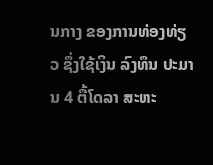ນກາງ ຂອງການທ່ອງທ່ຽວ ຊຶ່ງໃຊ້ເງິນ ລົງທຶນ ປະມານ 4 ຕື້ໂດລາ ສະຫະ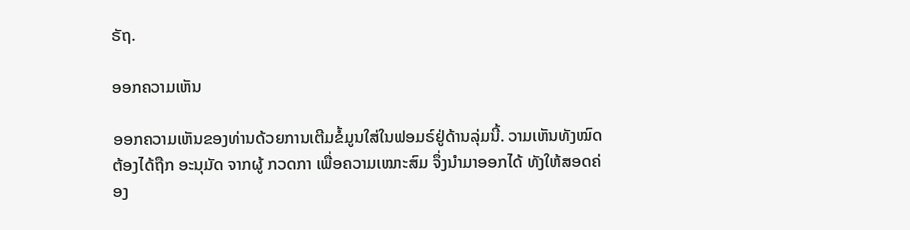ຣັຖ.

ອອກຄວາມເຫັນ

ອອກຄວາມເຫັນຂອງທ່ານດ້ວຍການເຕີມຂໍ້ມູນໃສ່ໃນຟອມຣ໌ຢູ່ດ້ານລຸ່ມນີ້. ວາມເຫັນທັງໝົດ ຕ້ອງໄດ້ຖືກ ອະນຸມັດ ຈາກຜູ້ ກວດກາ ເພື່ອຄວາມເໝາະສົມ ຈຶ່ງນໍາມາອອກໄດ້ ທັງໃຫ້ສອດຄ່ອງ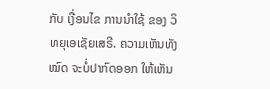ກັບ ເງື່ອນໄຂ ການນຳໃຊ້ ຂອງ ວິທຍຸເອເຊັຍເສຣີ. ຄວາມເຫັນທັງໝົດ ຈະບໍ່ປາກົດອອກ ໃຫ້ເຫັນ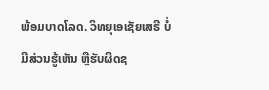ພ້ອມບາດໂລດ. ວິທຍຸເອເຊັຍເສຣີ ບໍ່ມີສ່ວນຮູ້ເຫັນ ຫຼືຮັບຜິດຊ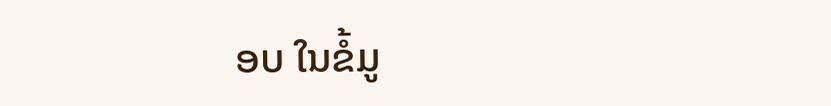ອບ ໃນຂໍ້ມູ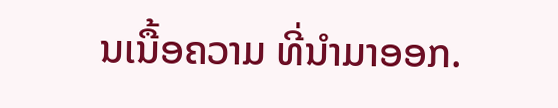ນເນື້ອຄວາມ ທີ່ນໍາມາອອກ.